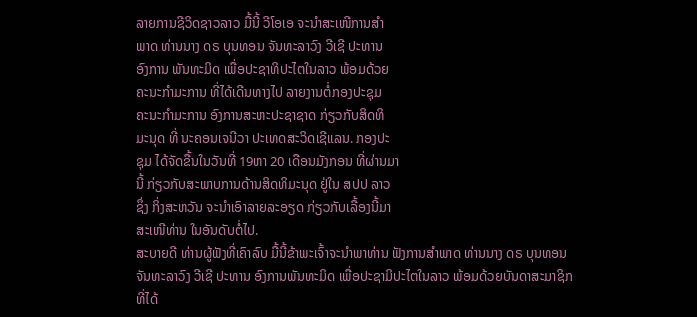ລາຍການຊີວິດຊາວລາວ ມື້ນີ້ ວີໂອເອ ຈະນຳສະເໜີການສຳ
ພາດ ທ່ານນາງ ດຣ ບຸນທອນ ຈັນທະລາວົງ ວີເຊີ ປະທານ
ອົງການ ພັນທະມິດ ເພື່ອປະຊາທິປະໄຕໃນລາວ ພ້ອມດ້ວຍ
ຄະນະກຳມະການ ທີ່ໄດ້ເດີນທາງໄປ ລາຍງານຕໍ່ກອງປະຊຸມ
ຄະນະກຳມະການ ອົງການສະຫະປະຊາຊາດ ກ່ຽວກັບສິດທິ
ມະນຸດ ທີ່ ນະຄອນເຈນີວາ ປະເທດສະວິດເຊີແລນ. ກອງປະ
ຊຸມ ໄດ້ຈັດຂື້ນໃນວັນທີ່ 19ຫາ 20 ເດືອນມັງກອນ ທີ່ຜ່ານມາ
ນີ້ ກ່ຽວກັບສະພາບການດ້ານສິດທິມະນຸດ ຢູ່ໃນ ສປປ ລາວ
ຊຶ່ງ ກິ່ງສະຫວັນ ຈະນຳເອົາລາຍລະອຽດ ກ່ຽວກັບເລື້ອງນີ້ມາ
ສະເໜີທ່ານ ໃນອັນດັບຕໍ່ໄປ.
ສະບາຍດີ ທ່ານຜູ້ຟັງທີ່ເຄົາລົບ ມື້ນີ້ຂ້າພະເຈົ້າຈະນຳພາທ່ານ ຟັງການສຳພາດ ທ່ານນາງ ດຣ ບຸນທອນ ຈັນທະລາວົງ ວີເຊີ ປະທານ ອົງການພັນທະມິດ ເພື່ອປະຊາມິປະໄຕໃນລາວ ພ້ອມດ້ວຍບັນດາສະມາຊິກ ທີ່ໄດ້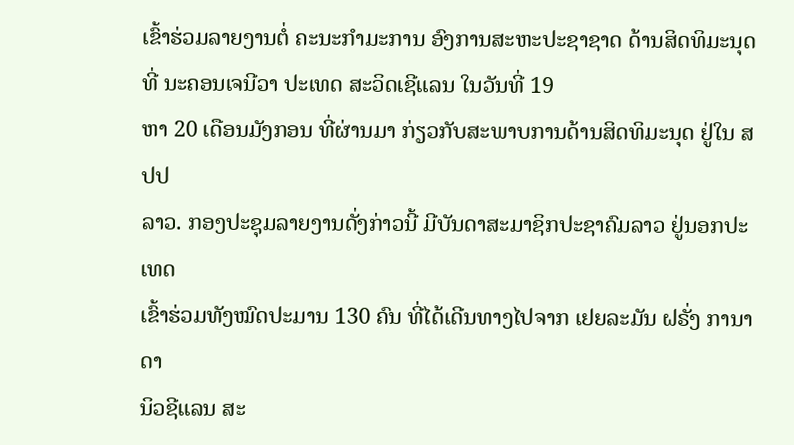ເຂົ້າຮ່ວມລາຍງານຕໍ່ ຄະນະກຳມະການ ອົງການສະຫະປະຊາຊາດ ດ້ານສິດທິມະນຸດ ທີ່ ນະຄອນເຈນີວາ ປະເທດ ສະວິດເຊີແລນ ໃນວັນທີ່ 19
ຫາ 20 ເດືອນມັງກອນ ທີ່ຜ່ານມາ ກ່ຽວກັບສະພາບການດ້ານສິດທິມະນຸດ ຢູ່ໃນ ສປປ
ລາວ. ກອງປະຊຸມລາຍງານດັ່ງກ່າວນີ້ ມີບັນດາສະມາຊິກປະຊາຄົມລາວ ຢູ່ນອກປະເທດ
ເຂົ້າຮ່ວມທັງໝົດປະມານ 130 ຄົນ ທີ່ໄດ້ເດີນທາງໄປຈາກ ເຢຍລະມັນ ຝຣັ່ງ ການາດາ
ນິວຊີແລນ ສະ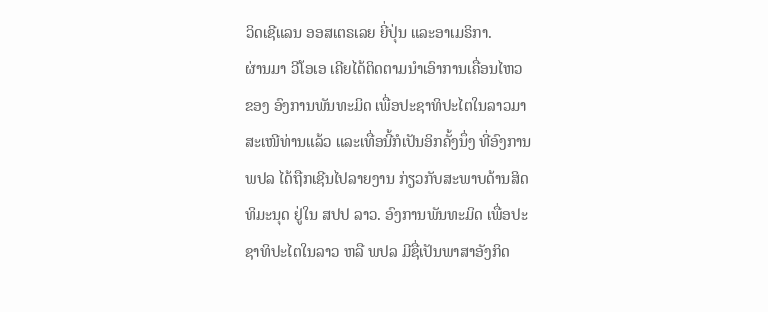ວິດເຊີແລນ ອອສເຕຣເລຍ ຍີ່ປຸ່ນ ແລະອາເມຣິກາ.
ຜ່ານມາ ວີໂອເອ ເຄີຍໄດ້ຕິດຕາມນຳເອົາການເຄື່ອນໄຫວ
ຂອງ ອົງການພັນທະມິດ ເພື່ອປະຊາທິປະໄຕໃນລາວມາ
ສະເໜີທ່ານແລ້ວ ແລະເທື່ອນີ້ກໍເປັນອິກຄັ້ງນຶ່ງ ທີ່ອົງການ
ພປລ ໄດ້ຖືກເຊີນໄປລາຍງານ ກ່ຽວກັບສະພາບດ້ານສິດ
ທິມະນຸດ ຢູ່ໃນ ສປປ ລາວ. ອົງການພັນທະມິດ ເພື່ອປະ
ຊາທິປະໄຕໃນລາວ ຫລື ພປລ ມີຊື່ເປັນພາສາອັງກິດ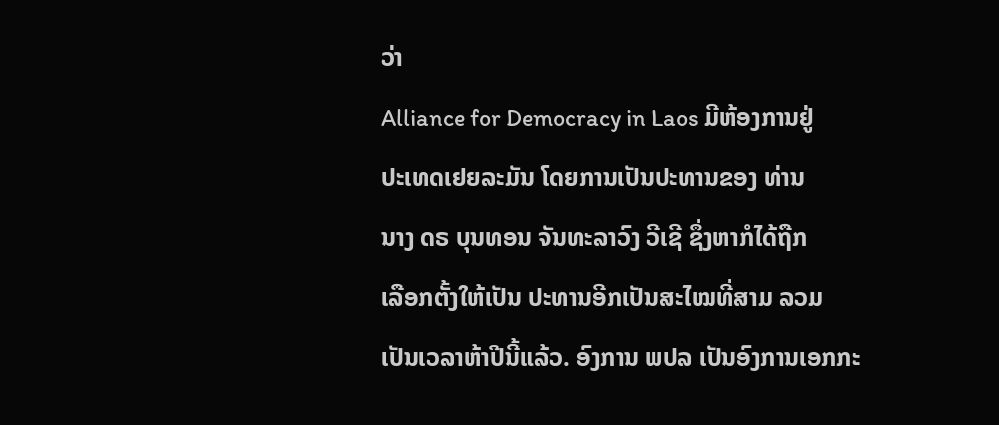ວ່າ
Alliance for Democracy in Laos ມີຫ້ອງການຢູ່
ປະເທດເຢຍລະມັນ ໂດຍການເປັນປະທານຂອງ ທ່ານ
ນາງ ດຣ ບຸນທອນ ຈັນທະລາວົງ ວີເຊີ ຊຶ່ງຫາກໍໄດ້ຖືກ
ເລືອກຕັ້ງໃຫ້ເປັນ ປະທານອີກເປັນສະໄໝທີ່ສາມ ລວມ
ເປັນເວລາຫ້າປີນີ້ແລ້ວ. ອົງການ ພປລ ເປັນອົງການເອກກະ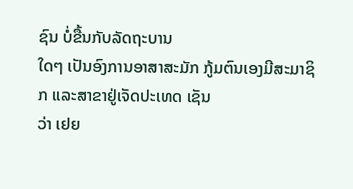ຊົນ ບໍ່ຂື້ນກັບລັດຖະບານ
ໃດໆ ເປັນອົງການອາສາສະມັກ ກູ້ມຕົນເອງມີສະມາຊິກ ແລະສາຂາຢູ່ເຈັດປະເທດ ເຊັນ
ວ່າ ເຢຍ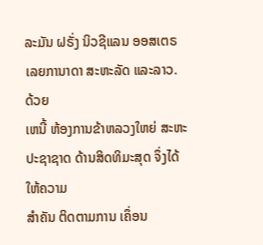ລະມັນ ຝຣັ່ງ ນິວຊີແລນ ອອສເຕຣເລຍການາດາ ສະຫະລັດ ແລະລາວ. ດ້ວຍ
ເຫນີ້ ຫ້ອງການຂ້າຫລວງໃຫຍ່ ສະຫະປະຊາຊາດ ດ້ານສິດທິມະສຸດ ຈຶ່ງໄດ້ໃຫ້ຄວາມ
ສຳຄັນ ຕິດຕາມການ ເຄຶ່ອນ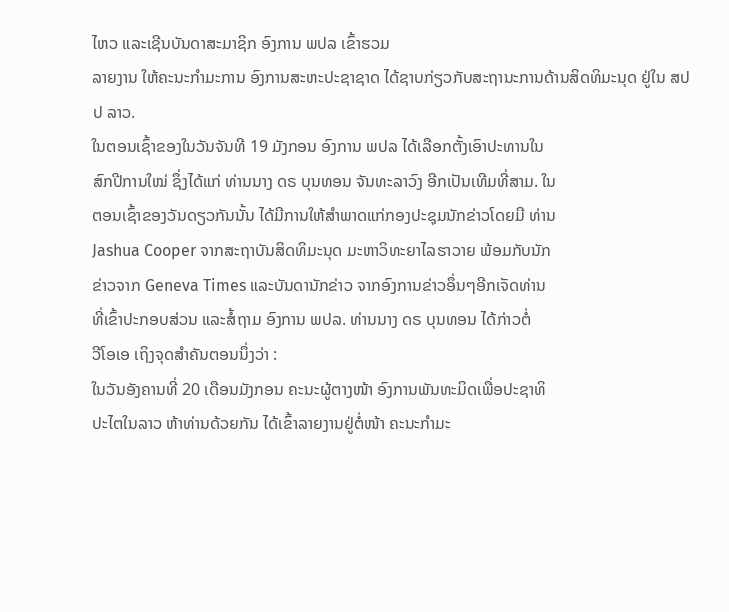ໄຫວ ແລະເຊີນບັນດາສະມາຊິກ ອົງການ ພປລ ເຂົ້າຮວມ
ລາຍງານ ໃຫ້ຄະນະກຳມະການ ອົງການສະຫະປະຊາຊາດ ໄດ້ຊາບກ່ຽວກັບສະຖານະການດ້ານສິດທິມະນຸດ ຢູ່ໃນ ສປປ ລາວ.
ໃນຕອນເຊົ້າຂອງໃນວັນຈັນທີ 19 ມັງກອນ ອົງການ ພປລ ໄດ້ເລືອກຕັ້ງເອົາປະທານໃນ
ສົກປີການໃໝ່ ຊຶ່ງໄດ້ແກ່ ທ່ານນາງ ດຣ ບຸນທອນ ຈັນທະລາວົງ ອີກເປັນເທີມທີ່ສາມ. ໃນ
ຕອນເຊົ້າຂອງວັນດຽວກັນນັ້ນ ໄດ້ມີການໃຫ້ສຳພາດແກ່ກອງປະຊຸມນັກຂ່າວໂດຍມີ ທ່ານ
Jashua Cooper ຈາກສະຖາບັນສິດທິມະນຸດ ມະຫາວິທະຍາໄລຮາວາຍ ພ້ອມກັບນັກ
ຂ່າວຈາກ Geneva Times ແລະບັນດານັກຂ່າວ ຈາກອົງການຂ່າວອຶ່ນໆອີກເຈັດທ່ານ
ທີ່ເຂົ້າປະກອບສ່ວນ ແລະສໍ້ຖາມ ອົງການ ພປລ. ທ່ານນາງ ດຣ ບຸນທອນ ໄດ້ກ່າວຕໍ່
ວີໂອເອ ເຖິງຈຸດສຳຄັນຕອນນຶ່ງວ່າ :
ໃນວັນອັງຄານທີ່ 20 ເດືອນມັງກອນ ຄະນະຜູ້ຕາງໜ້າ ອົງການພັນທະມິດເພື່ອປະຊາທິ
ປະໄຕໃນລາວ ຫ້າທ່ານດ້ວຍກັນ ໄດ້ເຂົ້າລາຍງານຢູ່ຕໍ່ໜ້າ ຄະນະກຳມະ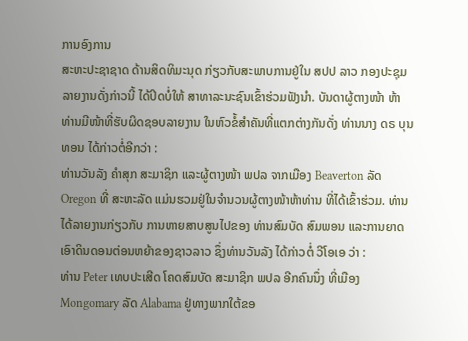ການອົງການ
ສະຫະປະຊາຊາດ ດ້ານສິດທິມະນຸດ ກ່ຽວກັບສະພາບການຢູ່ໃນ ສປປ ລາວ ກອງປະຊຸມ
ລາຍງານດັ່ງກ່າວນີ້ ໄດ້ປິດບໍ່ໃຫ້ ສາທາລະນະຊົນເຂົ້າຮ່ວມຟັງນຳ. ບັນດາຜູ້ຕາງໜ້າ ຫ້າ
ທ່ານມີໜ້າທີ່ຮັບຜິດຊອບລາຍງານ ໃນຫົວຂໍ້ສຳຄັນທີ່ແຕກຕ່າງກັນດັ່ງ ທ່ານນາງ ດຣ ບຸນ
ທອນ ໄດ້ກ່າວຕໍ່ອີກວ່າ :
ທ່ານວັນລັງ ຄຳສຸກ ສະມາຊິກ ແລະຜູ້ຕາງໜ້າ ພປລ ຈາກເມືອງ Beaverton ລັດ
Oregon ທີ່ ສະຫະລັດ ແມ່ນຮວມຢູ່ໃນຈຳນວນຜູ້ຕາງໜ້າຫ້າທ່ານ ທີ່ໄດ້ເຂົ້າຮ່ວມ. ທ່ານ
ໄດ້ລາຍງານກ່ຽວກັບ ການຫາຍສາບສູນໄປຂອງ ທ່ານສົມບັດ ສົມພອນ ແລະການຍາດ
ເອົາດິນດອນຕ່ອນຫຍ້າຂອງຊາວລາວ ຊຶ່ງທ່ານວັນລັງ ໄດ້ກ່າວຕໍ່ ວີໂອເອ ວ່າ :
ທ່ານ Peter ເທບປະເສີດ ໂຄດສົມບັດ ສະມາຊິກ ພປລ ອີກຄົນນຶ່ງ ທີ່ເມືອງ
Mongomary ລັດ Alabama ຢູ່ທາງພາກໃຕ້ຂອ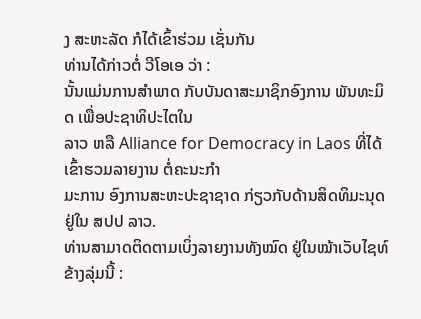ງ ສະຫະລັດ ກໍໄດ້ເຂົ້າຮ່ວມ ເຊັ່ນກັນ
ທ່ານໄດ້ກ່າວຕໍ່ ວີໂອເອ ວ່າ :
ນັ້ນແມ່ນການສຳພາດ ກັບບັນດາສະມາຊິກອົງການ ພັນທະມິດ ເພື່ອປະຊາທິປະໄຕໃນ
ລາວ ຫລື Alliance for Democracy in Laos ທີ່ໄດ້ເຂົ້າຮວມລາຍງານ ຕໍ່ຄະນະກຳ
ມະການ ອົງການສະຫະປະຊາຊາດ ກ່ຽວກັບດ້ານສິດທິມະນຸດ ຢູ່ໃນ ສປປ ລາວ.
ທ່ານສາມາດຕິດຕາມເບິ່ງລາຍງານທັງໝົດ ຢູ່ໃນໝ້າເວັບໄຊທ໌ ຂ້າງລຸ່ມນີ້ :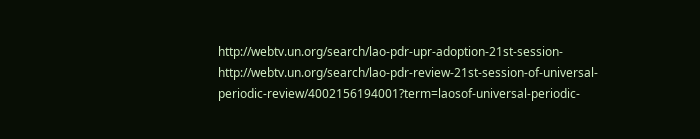http://webtv.un.org/search/lao-pdr-upr-adoption-21st-session-
http://webtv.un.org/search/lao-pdr-review-21st-session-of-universal-periodic-review/4002156194001?term=laosof-universal-periodic-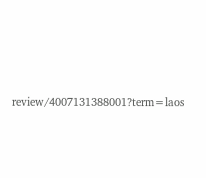review/4007131388001?term=laos